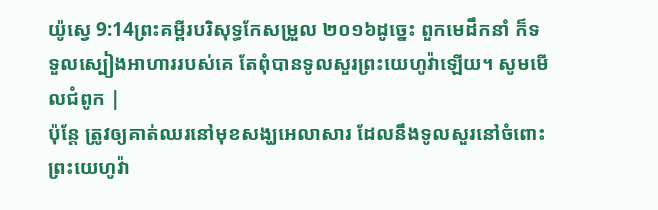យ៉ូស្វេ 9:14ព្រះគម្ពីរបរិសុទ្ធកែសម្រួល ២០១៦ដូច្នេះ ពួកមេដឹកនាំ ក៏ទទួលស្បៀងអាហាររបស់គេ តែពុំបានទូលសួរព្រះយេហូវ៉ាឡើយ។ សូមមើលជំពូក |
ប៉ុន្ដែ ត្រូវឲ្យគាត់ឈរនៅមុខសង្ឃអេលាសារ ដែលនឹងទូលសួរនៅចំពោះព្រះយេហូវ៉ា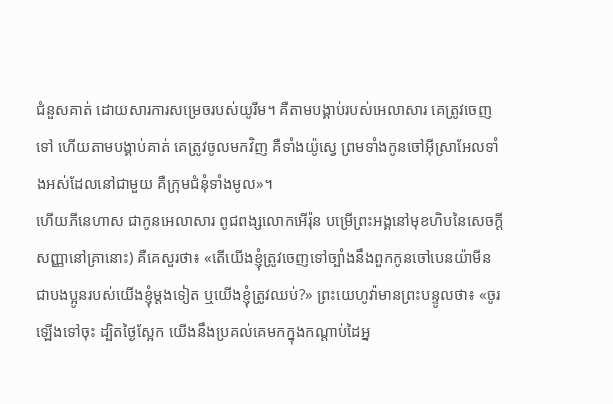ជំនួសគាត់ ដោយសារការសម្រេចរបស់យូរីម។ គឺតាមបង្គាប់របស់អេលាសារ គេត្រូវចេញទៅ ហើយតាមបង្គាប់គាត់ គេត្រូវចូលមកវិញ គឺទាំងយ៉ូស្វេ ព្រមទាំងកូនចៅអ៊ីស្រាអែលទាំងអស់ដែលនៅជាមួយ គឺក្រុមជំនុំទាំងមូល»។
ហើយភីនេហាស ជាកូនអេលាសារ ពូជពង្សលោកអើរ៉ុន បម្រើព្រះអង្គនៅមុខហិបនៃសេចក្ដីសញ្ញានៅគ្រានោះ) គឺគេសួរថា៖ «តើយើងខ្ញុំត្រូវចេញទៅច្បាំងនឹងពួកកូនចៅបេនយ៉ាមីន ជាបងប្អូនរបស់យើងខ្ញុំម្ដងទៀត ឬយើងខ្ញុំត្រូវឈប់?» ព្រះយេហូវ៉ាមានព្រះបន្ទូលថា៖ «ចូរឡើងទៅចុះ ដ្បិតថ្ងៃស្អែក យើងនឹងប្រគល់គេមកក្នុងកណ្ដាប់ដៃអ្ន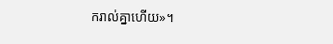ករាល់គ្នាហើយ»។